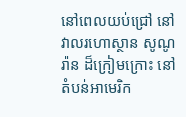នៅពេលយប់ជ្រៅ នៅវាលរហោស្ថាន សូណូរ៉ាន ដ៏ក្រៀមក្រោះ នៅតំបន់អាមេរិក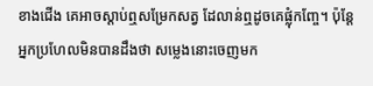ខាងជើង គេអាចស្តាប់ឮសម្រែកសត្វ ដែលាន់ឮដូចគេផ្លុំកញ្ចែ។ ប៉ុន្តែ អ្នកប្រហែលមិនបានដឹងថា សម្លេងនោះចេញមក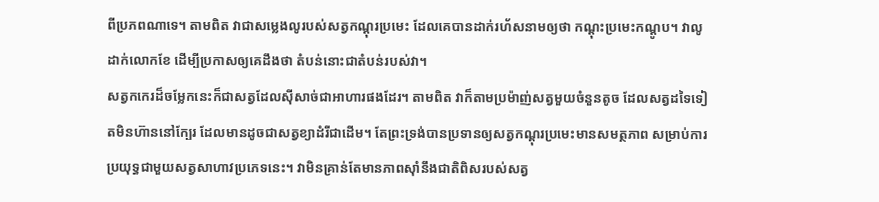ពីប្រភពណាទេ។ តាមពិត វាជាសម្លេងលូរបស់សត្វកណ្តុរប្រមេះ ដែលគេបានដាក់រហ័សនាមឲ្យថា កណ្តុះប្រមេះកណ្តូប។ វាលូដាក់លោកខែ ដើម្បីប្រកាសឲ្យគេដឹងថា តំបន់នោះជាតំបន់របស់វា។
សត្វកកេរដ៏ចម្លែកនេះក៏ជាសត្វដែលស៊ីសាច់ជាអាហារផងដែរ។ តាមពិត វាក៏តាមប្រម៉ាញ់សត្វមួយចំនួនតូច ដែលសត្វដទៃទៀតមិនហ៊ាននៅក្បែរ ដែលមានដូចជាសត្វខ្យាដំរីជាដើម។ តែព្រះទ្រង់បានប្រទានឲ្យសត្វកណ្តុរប្រមេះមានសមត្ថភាព សម្រាប់ការប្រយុទ្ធជាមួយសត្វសាហាវប្រភេទនេះ។ វាមិនគ្រាន់តែមានភាពស៊ាំនឹងជាតិពិសរបស់សត្វ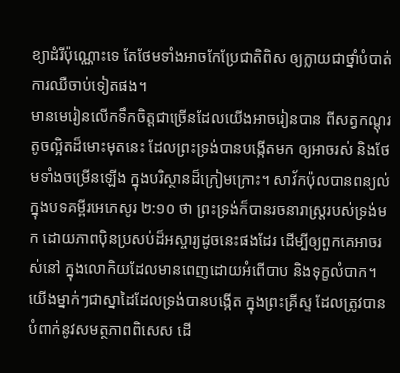ខ្យាដំរីប៉ុណ្ណោះទេ តែថែមទាំងអាចកែប្រែជាតិពិស ឲ្យក្លាយជាថ្នាំបំបាត់ការឈឺចាប់ទៀតផង។
មានមេរៀនលើកទឹកចិត្តជាច្រើនដែលយើងអាចរៀនបាន ពីសត្វកណ្តុរតូចល្អិតដ៏មោះមុតនេះ ដែលព្រះទ្រង់បានបង្កើតមក ឲ្យអាចរស់ និងថែមទាំងចម្រើនឡើង ក្នុងបរិស្ថានដ៏ក្រៀមក្រោះ។ សាវ័កប៉ុលបានពន្យល់ ក្នុងបទគម្ពីរអេភេសូរ ២:១០ ថា ព្រះទ្រង់ក៏បានរចនារាស្រ្តរបស់ទ្រង់មក ដោយភាពប៉ិនប្រសប់ដ៏អស្ចារ្យដូចនេះផងដែរ ដើម្បីឲ្យពួកគេអាចរស់នៅ ក្នុងលោកិយដែលមានពេញដោយអំពើបាប និងទុក្ខលំបាក។ យើងម្នាក់ៗជាស្នាដៃដែលទ្រង់បានបង្កើត ក្នុងព្រះគ្រីស្ទ ដែលត្រូវបានបំពាក់នូវសមត្ថភាពពិសេស ដើ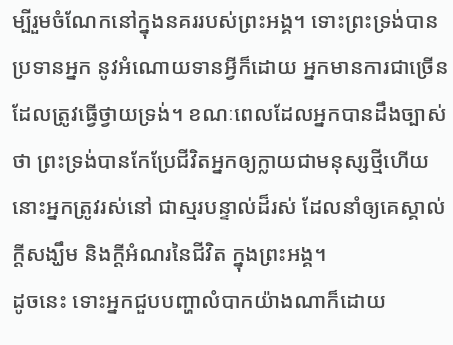ម្បីរួមចំណែកនៅក្នុងនគររបស់ព្រះអង្គ។ ទោះព្រះទ្រង់បានប្រទានអ្នក នូវអំណោយទានអ្វីក៏ដោយ អ្នកមានការជាច្រើន ដែលត្រូវធ្វើថ្វាយទ្រង់។ ខណៈពេលដែលអ្នកបានដឹងច្បាស់ថា ព្រះទ្រង់បានកែប្រែជីវិតអ្នកឲ្យក្លាយជាមនុស្សថ្មីហើយ នោះអ្នកត្រូវរស់នៅ ជាស្មរបន្ទាល់ដ៏រស់ ដែលនាំឲ្យគេស្គាល់ក្តីសង្ឃឹម និងក្តីអំណរនៃជីវិត ក្នុងព្រះអង្គ។
ដូចនេះ ទោះអ្នកជួបបញ្ហាលំបាកយ៉ាងណាក៏ដោយ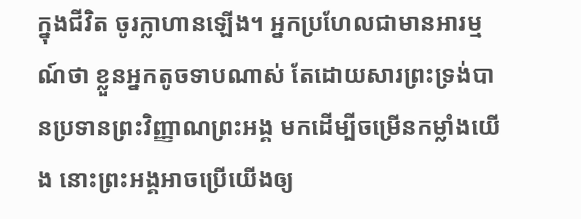ក្នុងជីវិត ចូរក្លាហានឡើង។ អ្នកប្រហែលជាមានអារម្មណ៍ថា ខ្លួនអ្នកតូចទាបណាស់ តែដោយសារព្រះទ្រង់បានប្រទានព្រះវិញ្ញាណព្រះអង្គ មកដើម្បីចម្រើនកម្លាំងយើង នោះព្រះអង្គអាចប្រើយើងឲ្យ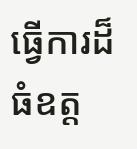ធ្វើការដ៏ធំឧត្ត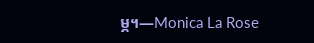ម្ភ។—Monica La Rose